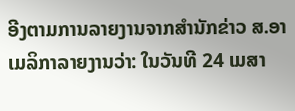ອີງຕາມການລາຍງານຈາກສຳນັກຂ່າວ ສ.ອາເມລິກາລາຍງານວ່າ: ໃນວັນທີ 24 ເມສາ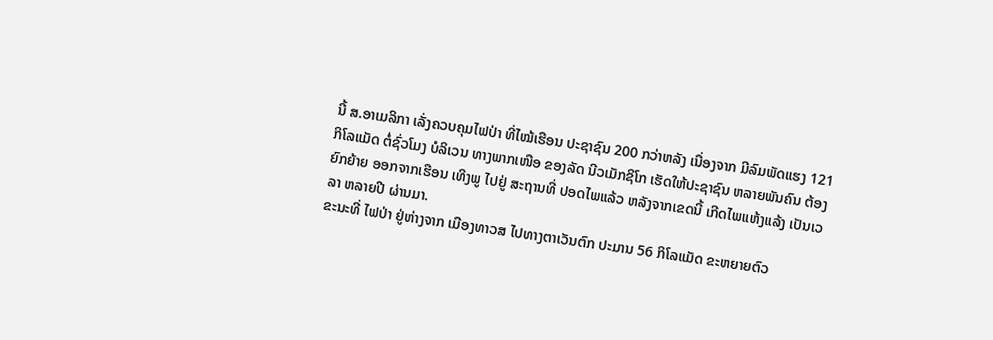ນີ້ ສ.ອາເມລິກາ ເລັ່ງຄວບຄຸມໄຟປ່າ ທີ່ໄໝ້ເຮືອນ ປະຊາຊົນ 200 ກວ່າຫລັງ ເນື່ອງຈາກ ມີລົມພັດແຮງ 121 ກິໂລແມັດ ຕໍ່ຊົ່ວໂມງ ບໍລິເວນ ທາງພາກເໜືອ ຂອງລັດ ນີວເມັກຊິໂກ ເຮັດໃຫ້ປະຊາຊົນ ຫລາຍພັນຄົນ ຕ້ອງຍົກຍ້າຍ ອອກຈາກເຮືອນ ເທິງພູ ໄປຢູ່ ສະຖານທີ່ ປອດໄພແລ້ວ ຫລັງຈາກເຂດນີ້ ເກີດໄພແຫ້ງແລ້ງ ເປັນເວລາ ຫລາຍປີ ຜ່ານມາ.
ຂະນະທີ່ ໄຟປ່າ ຢູ່ຫ່າງຈາກ ເມືອງທາວສ ໄປທາງຕາເວັນຕົກ ປະມານ 56 ກິໂລແມັດ ຂະຫຍາຍຕົວ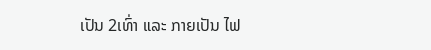ເປັນ 2ເທົ່າ ແລະ ກາຍເປັນ ໄຟ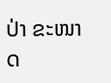ປ່າ ຂະໜາດ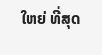ໃຫຍ່ ທີ່ສຸດ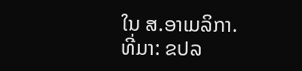ໃນ ສ.ອາເມລິກາ.
ທີ່ມາ: ຂປລ